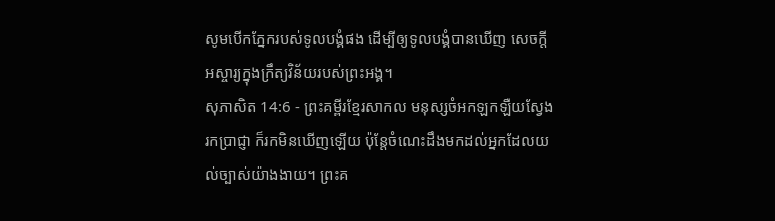សូមបើកភ្នែករបស់ទូលបង្គំផង ដើម្បីឲ្យទូលបង្គំបានឃើញ សេចក្ដីអស្ចារ្យក្នុងក្រឹត្យវិន័យរបស់ព្រះអង្គ។
សុភាសិត 14:6 - ព្រះគម្ពីរខ្មែរសាកល មនុស្សចំអកឡកឡឺយស្វែងរកប្រាជ្ញា ក៏រកមិនឃើញឡើយ ប៉ុន្តែចំណេះដឹងមកដល់អ្នកដែលយល់ច្បាស់យ៉ាងងាយ។ ព្រះគ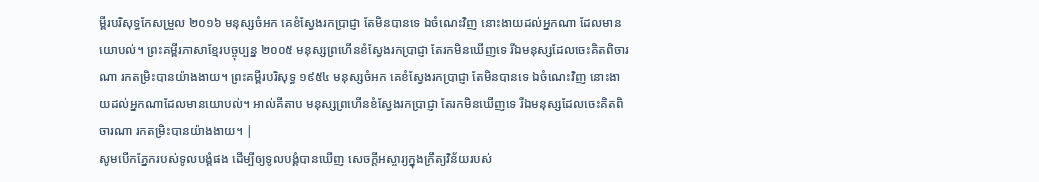ម្ពីរបរិសុទ្ធកែសម្រួល ២០១៦ មនុស្សចំអក គេខំស្វែងរកប្រាជ្ញា តែមិនបានទេ ឯចំណេះវិញ នោះងាយដល់អ្នកណា ដែលមានយោបល់។ ព្រះគម្ពីរភាសាខ្មែរបច្ចុប្បន្ន ២០០៥ មនុស្សព្រហើនខំស្វែងរកប្រាជ្ញា តែរកមិនឃើញទេ រីឯមនុស្សដែលចេះគិតពិចារណា រកតម្រិះបានយ៉ាងងាយ។ ព្រះគម្ពីរបរិសុទ្ធ ១៩៥៤ មនុស្សចំអក គេខំស្វែងរកប្រាជ្ញា តែមិនបានទេ ឯចំណេះវិញ នោះងាយដល់អ្នកណាដែលមានយោបល់។ អាល់គីតាប មនុស្សព្រហើនខំស្វែងរកប្រាជ្ញា តែរកមិនឃើញទេ រីឯមនុស្សដែលចេះគិតពិចារណា រកតម្រិះបានយ៉ាងងាយ។ |
សូមបើកភ្នែករបស់ទូលបង្គំផង ដើម្បីឲ្យទូលបង្គំបានឃើញ សេចក្ដីអស្ចារ្យក្នុងក្រឹត្យវិន័យរបស់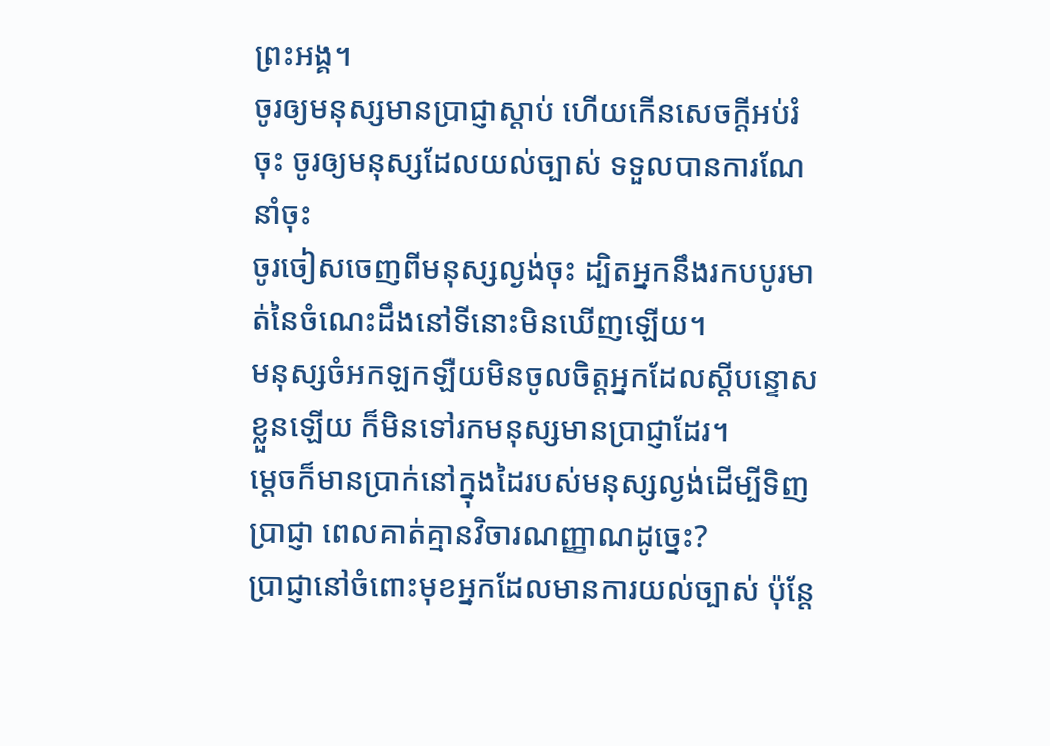ព្រះអង្គ។
ចូរឲ្យមនុស្សមានប្រាជ្ញាស្ដាប់ ហើយកើនសេចក្ដីអប់រំចុះ ចូរឲ្យមនុស្សដែលយល់ច្បាស់ ទទួលបានការណែនាំចុះ
ចូរចៀសចេញពីមនុស្សល្ងង់ចុះ ដ្បិតអ្នកនឹងរកបបូរមាត់នៃចំណេះដឹងនៅទីនោះមិនឃើញឡើយ។
មនុស្សចំអកឡកឡឺយមិនចូលចិត្តអ្នកដែលស្ដីបន្ទោសខ្លួនឡើយ ក៏មិនទៅរកមនុស្សមានប្រាជ្ញាដែរ។
ម្ដេចក៏មានប្រាក់នៅក្នុងដៃរបស់មនុស្សល្ងង់ដើម្បីទិញប្រាជ្ញា ពេលគាត់គ្មានវិចារណញ្ញាណដូច្នេះ?
ប្រាជ្ញានៅចំពោះមុខអ្នកដែលមានការយល់ច្បាស់ ប៉ុន្តែ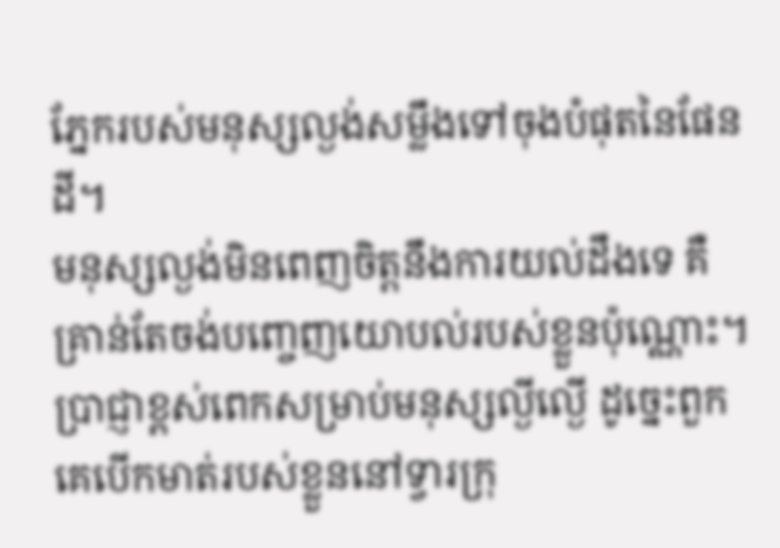ភ្នែករបស់មនុស្សល្ងង់សម្លឹងទៅចុងបំផុតនៃផែនដី។
មនុស្សល្ងង់មិនពេញចិត្តនឹងការយល់ដឹងទេ គឺគ្រាន់តែចង់បញ្ចេញយោបល់របស់ខ្លួនប៉ុណ្ណោះ។
ប្រាជ្ញាខ្ពស់ពេកសម្រាប់មនុស្សល្ងីល្ងើ ដូច្នេះពួកគេបើកមាត់របស់ខ្លួននៅទ្វារក្រុ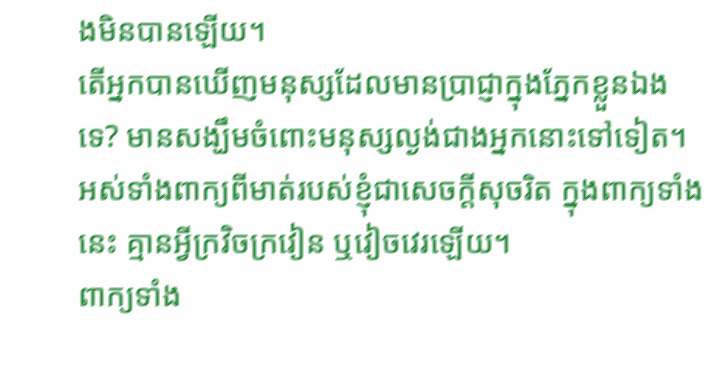ងមិនបានឡើយ។
តើអ្នកបានឃើញមនុស្សដែលមានប្រាជ្ញាក្នុងភ្នែកខ្លួនឯងទេ? មានសង្ឃឹមចំពោះមនុស្សល្ងង់ជាងអ្នកនោះទៅទៀត។
អស់ទាំងពាក្យពីមាត់របស់ខ្ញុំជាសេចក្ដីសុចរិត ក្នុងពាក្យទាំងនេះ គ្មានអ្វីក្រវិចក្រវៀន ឬវៀចវេរឡើយ។
ពាក្យទាំង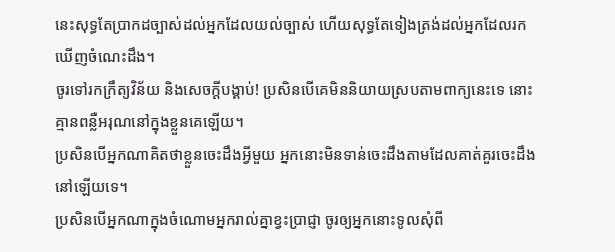នេះសុទ្ធតែប្រាកដច្បាស់ដល់អ្នកដែលយល់ច្បាស់ ហើយសុទ្ធតែទៀងត្រង់ដល់អ្នកដែលរកឃើញចំណេះដឹង។
ចូរទៅរកក្រឹត្យវិន័យ និងសេចក្ដីបង្គាប់! ប្រសិនបើគេមិននិយាយស្របតាមពាក្យនេះទេ នោះគ្មានពន្លឺអរុណនៅក្នុងខ្លួនគេឡើយ។
ប្រសិនបើអ្នកណាគិតថាខ្លួនចេះដឹងអ្វីមួយ អ្នកនោះមិនទាន់ចេះដឹងតាមដែលគាត់គួរចេះដឹងនៅឡើយទេ។
ប្រសិនបើអ្នកណាក្នុងចំណោមអ្នករាល់គ្នាខ្វះប្រាជ្ញា ចូរឲ្យអ្នកនោះទូលសុំពី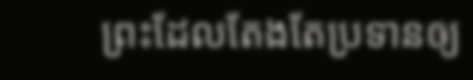ព្រះដែលតែងតែប្រទានឲ្យ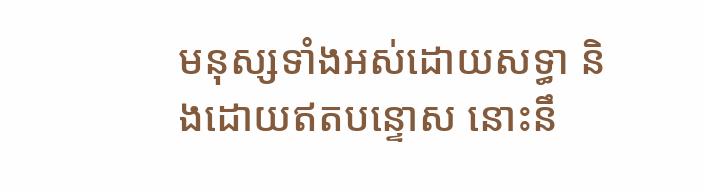មនុស្សទាំងអស់ដោយសទ្ធា និងដោយឥតបន្ទោស នោះនឹ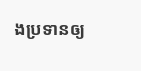ងប្រទានឲ្យ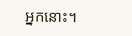អ្នកនោះ។